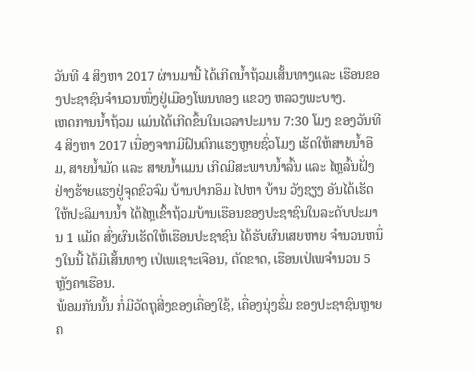ວັນທີ 4 ສິງຫາ 2017 ຜ່ານມານີ້ ໄດ້ເກີດນໍ້າຖ້ວມເສັ້ນທາງແລະ ເຮືອນຂອງປະຊາຊົນຈໍານວນໜຶ່ງຢູ່ເມືອງໂພນທອງ ແຂວງ ຫລວງພະບາງ.
ເຫດການນໍ້າຖ້ວມ ແມ່ນໄດ້ເກີດຂຶ້ນໃນເວລາປະມານ 7:30 ໂມງ ຂອງວັນທີ 4 ສິງຫາ 2017 ເນື່ອງຈາກມີຝົນຕົກແຮງຫຼາຍຊົ່ວໂມງ ເຮັດໃຫ້ສາຍນໍ້າອືມ, ສາຍນໍ້າມັດ ແລະ ສາຍນໍ້າແມນ ເກີດມີສະພາບນໍ້າລົ້ນ ແລະ ໄຫຼລົ້ນຝັ່ງຢ່າງຮ້າຍແຮງຢູ່ຈຸດຂົວຈົມ ບ້ານປາກອຶມ ໄປຫາ ບ້ານ ວັງຊຽງ ອັນໄດ້ເຮັດໃຫ້ປະລິມານນໍ້າ ໄດ້ໄຫຼເຂົ້າຖ້ວມບ້ານເຮືອນຂອງປະຊາຊົນໃນລະດັບປະມານ 1 ແມັດ ສົ່ງຜົນເຮັດໃຫ້ເຮືອນປະຊາຊົນ ໄດ້ຮັບຜົນເສຍຫາຍ ຈໍານວນຫນຶ່ງໃນນີ້ ໄດ້ມີເສັ້ນທາງ ເປ່ເພເຊາະເຈືອນ, ຕັດຂາດ, ເຮືອນເປ່ເພຈຳນວນ 5 ຫຼັງຄາເຮືອນ.
ພ້ອມກັນນັ້ນ ກໍ່ມີວັດຖຸສີ່ງຂອງເຄື່ອງໃຊ້, ເຄື່ອງນຸ່ງຮົ່ມ ຂອງປະຊາຊົນຫຼາຍຄ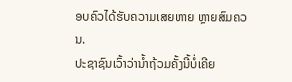ອບຄົວໄດ້ຮັບຄວາມເສຍຫາຍ ຫຼາຍສົມຄວນ.
ປະຊາຊົນເວົ້າວ່ານໍ້າຖ້ວມຄັ້ງນີ້ບໍ່ເຄີຍ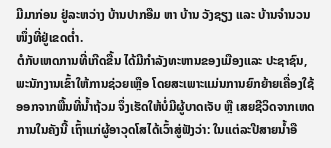ມີມາກ່ອນ ຢູ່ລະຫວ່າງ ບ້ານປາກອືມ ຫາ ບ້ານ ວັງຊຽງ ແລະ ບ້ານຈໍານວນໜຶ່ງທີ່ຢູ່ເຂດຕໍ່າ.
ຕໍກັບເຫດການທີ່ເກີດຂື້ນ ໄດ້ມີກຳລັງທະຫານຂອງເມືອງແລະ ປະຊາຊົນ, ພະນັກງານເຂົ້າໃຫ້ການຊ່ວຍເຫຼືອ ໂດຍສະເພາະແມ່ນການຍົກຍ້າຍເຄື່ອງໃຊ້ ອອກຈາກພື້ນທີ່ນໍ້າຖ້ວມ ຈຶ່ງເຮັດໃຫ້ບໍ່ມີຜູ້ບາດເຈັບ ຫຼື ເສຍຊີວິດຈາກເຫດການໃນຄັງນີ້ ເຖົ້າແກ່ຜູ້ອາວຸດໂສໄດ້ເວົ້າສູ່ຟັງວ່າ: ໃນແຕ່ລະປີສາຍນໍ້າອື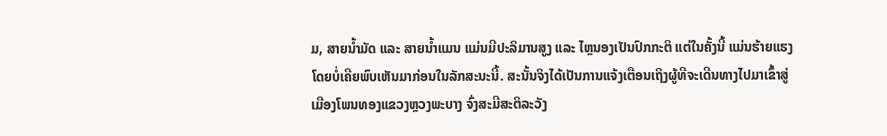ມ, ສາຍນໍ້າມັດ ແລະ ສາຍນໍ້າແມນ ແມ່ນມີປະລິມານສູງ ແລະ ໄຫຼນອງເປັນປົກກະຕິ ແຕ່ໃນຄັ້ງນີ້ ແມ່ນຮ້າຍແຮງໂດຍບໍ່ເຄີຍພົບເຫັນມາກ່ອນໃນລັກສະນະນີ້. ສະນັ້ນຈິງໄດ້ເປັນການແຈ້ງເຕືອນເຖິງຜູ້ທີຈະເດີນທາງໄປມາເຂົ້າສູ່ເມືອງໂພນທອງແຂວງຫຼວງພະບາງ ຈົ່ງສະມີສະຕິລະວັງ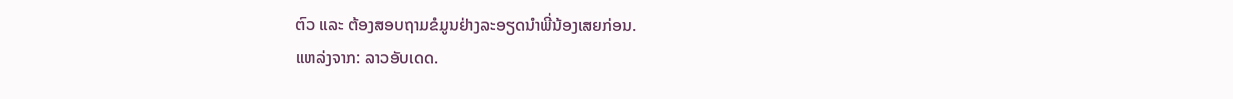ຕົວ ແລະ ຕ້ອງສອບຖາມຂໍມູນຢ່າງລະອຽດນຳພີ່ນ້ອງເສຍກ່ອນ.
ແຫລ່ງຈາກ: ລາວອັບເດດ.